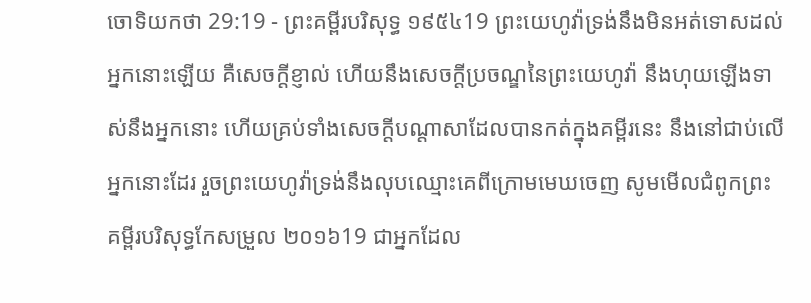ចោទិយកថា 29:19 - ព្រះគម្ពីរបរិសុទ្ធ ១៩៥៤19 ព្រះយេហូវ៉ាទ្រង់នឹងមិនអត់ទោសដល់អ្នកនោះឡើយ គឺសេចក្ដីខ្ញាល់ ហើយនឹងសេចក្ដីប្រចណ្ឌនៃព្រះយេហូវ៉ា នឹងហុយឡើងទាស់នឹងអ្នកនោះ ហើយគ្រប់ទាំងសេចក្ដីបណ្តាសាដែលបានកត់ក្នុងគម្ពីរនេះ នឹងនៅជាប់លើអ្នកនោះដែរ រួចព្រះយេហូវ៉ាទ្រង់នឹងលុបឈ្មោះគេពីក្រោមមេឃចេញ សូមមើលជំពូកព្រះគម្ពីរបរិសុទ្ធកែសម្រួល ២០១៦19 ជាអ្នកដែល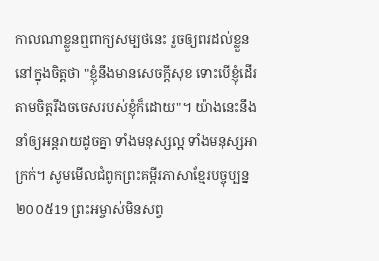កាលណាខ្លួនឮពាក្យសម្បថនេះ រួចឲ្យពរដល់ខ្លួននៅក្នុងចិត្តថា "ខ្ញុំនឹងមានសេចក្ដីសុខ ទោះបើខ្ញុំដើរតាមចិត្តរឹងចចេសរបស់ខ្ញុំក៏ដោយ"។ យ៉ាងនេះនឹងនាំឲ្យអន្តរាយដូចគ្នា ទាំងមនុស្សល្អ ទាំងមនុស្សអាក្រក់។ សូមមើលជំពូកព្រះគម្ពីរភាសាខ្មែរបច្ចុប្បន្ន ២០០៥19 ព្រះអម្ចាស់មិនសព្វ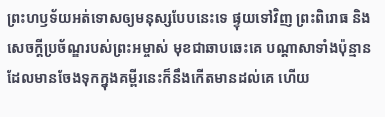ព្រះហឫទ័យអត់ទោសឲ្យមនុស្សបែបនេះទេ ផ្ទុយទៅវិញ ព្រះពិរោធ និងសេចក្ដីប្រច័ណ្ឌរបស់ព្រះអម្ចាស់ មុខជាឆាបឆេះគេ បណ្ដាសាទាំងប៉ុន្មានដែលមានចែងទុកក្នុងគម្ពីរនេះក៏នឹងកើតមានដល់គេ ហើយ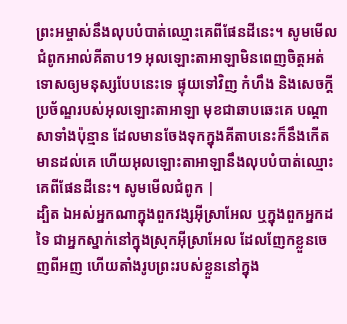ព្រះអម្ចាស់នឹងលុបបំបាត់ឈ្មោះគេពីផែនដីនេះ។ សូមមើលជំពូកអាល់គីតាប19 អុលឡោះតាអាឡាមិនពេញចិត្តអត់ទោសឲ្យមនុស្សបែបនេះទេ ផ្ទុយទៅវិញ កំហឹង និងសេចក្តីប្រច័ណ្ឌរបស់អុលឡោះតាអាឡា មុខជាឆាបឆេះគេ បណ្តាសាទាំងប៉ុន្មាន ដែលមានចែងទុកក្នុងគីតាបនេះក៏នឹងកើតមានដល់គេ ហើយអុលឡោះតាអាឡានឹងលុបបំបាត់ឈ្មោះគេពីផែនដីនេះ។ សូមមើលជំពូក |
ដ្បិត ឯអស់អ្នកណាក្នុងពួកវង្សអ៊ីស្រាអែល ឬក្នុងពួកអ្នកដទៃ ជាអ្នកស្នាក់នៅក្នុងស្រុកអ៊ីស្រាអែល ដែលញែកខ្លួនចេញពីអញ ហើយតាំងរូបព្រះរបស់ខ្លួននៅក្នុង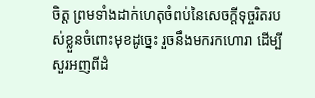ចិត្ត ព្រមទាំងដាក់ហេតុចំពប់នៃសេចក្ដីទុច្ចរិតរបស់ខ្លួនចំពោះមុខដូច្នេះ រួចនឹងមករកហោរា ដើម្បីសួរអញពីដំ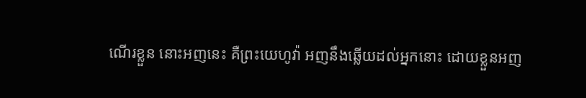ណើរខ្លួន នោះអញនេះ គឺព្រះយេហូវ៉ា អញនឹងឆ្លើយដល់អ្នកនោះ ដោយខ្លួនអញ